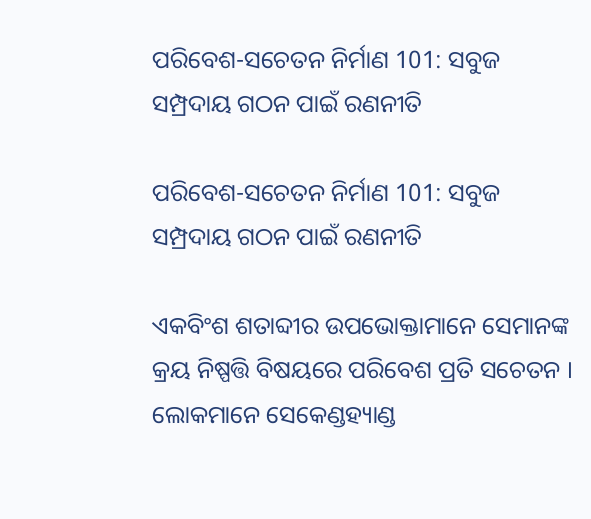ପରିବେଶ-ସଚେତନ ନିର୍ମାଣ 101: ସବୁଜ ସମ୍ପ୍ରଦାୟ ଗଠନ ପାଇଁ ରଣନୀତି

ପରିବେଶ-ସଚେତନ ନିର୍ମାଣ 101: ସବୁଜ ସମ୍ପ୍ରଦାୟ ଗଠନ ପାଇଁ ରଣନୀତି

ଏକବିଂଶ ଶତାବ୍ଦୀର ଉପଭୋକ୍ତାମାନେ ସେମାନଙ୍କ କ୍ରୟ ନିଷ୍ପତ୍ତି ବିଷୟରେ ପରିବେଶ ପ୍ରତି ସଚେତନ । ଲୋକମାନେ ସେକେଣ୍ଡହ୍ୟାଣ୍ଡ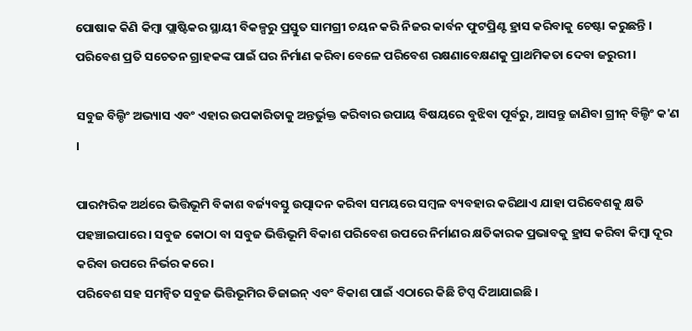ପୋଷାକ କିଣି କିମ୍ବା ପ୍ଲାଷ୍ଟିକର ସ୍ଥାୟୀ ବିକଳ୍ପରୁ ପ୍ରସ୍ତୁତ ସାମଗ୍ରୀ ଚୟନ କରି ନିଜର କାର୍ବନ ଫୁଟପ୍ରିଣ୍ଟ ହ୍ରାସ କରିବାକୁ ଚେଷ୍ଟା କରୁଛନ୍ତି । ପରିବେଶ ପ୍ରତି ସଚେତନ ଗ୍ରାହକଙ୍କ ପାଇଁ ଘର ନିର୍ମାଣ କରିବା ବେଳେ ପରିବେଶ ରକ୍ଷଣାବେକ୍ଷଣକୁ ପ୍ରାଥମିକତା ଦେବା ଜରୁରୀ।

ସବୁଜ ବିଲ୍ଡିଂ ଅଭ୍ୟାସ ଏବଂ ଏହାର ଉପକାରିତାକୁ ଅନ୍ତର୍ଭୁକ୍ତ କରିବାର ଉପାୟ ବିଷୟରେ ବୁଝିବା ପୂର୍ବରୁ, ଆସନ୍ତୁ ଜାଣିବା ଗ୍ରୀନ୍ ବିଲ୍ଡିଂ କ'ଣ ।

ପାରମ୍ପରିକ ଅର୍ଥରେ ଭିତ୍ତିଭୂମି ବିକାଶ ବର୍ଜ୍ୟବସ୍ତୁ ଉତ୍ପାଦନ କରିବା ସମୟରେ ସମ୍ବଳ ବ୍ୟବହାର କରିଥାଏ ଯାହା ପରିବେଶକୁ କ୍ଷତି ପହଞ୍ଚାଇପାରେ । ସବୁଜ କୋଠା ବା ସବୁଜ ଭିତ୍ତିଭୂମି ବିକାଶ ପରିବେଶ ଉପରେ ନିର୍ମାଣର କ୍ଷତିକାରକ ପ୍ରଭାବକୁ ହ୍ରାସ କରିବା କିମ୍ବା ଦୂର କରିବା ଉପରେ ନିର୍ଭର କରେ ।
ପରିବେଶ ସହ ସମନ୍ୱିତ ସବୁଜ ଭିତ୍ତିଭୂମିର ଡିଜାଇନ୍ ଏବଂ ବିକାଶ ପାଇଁ ଏଠାରେ କିଛି ଟିପ୍ସ ଦିଆଯାଇଛି ।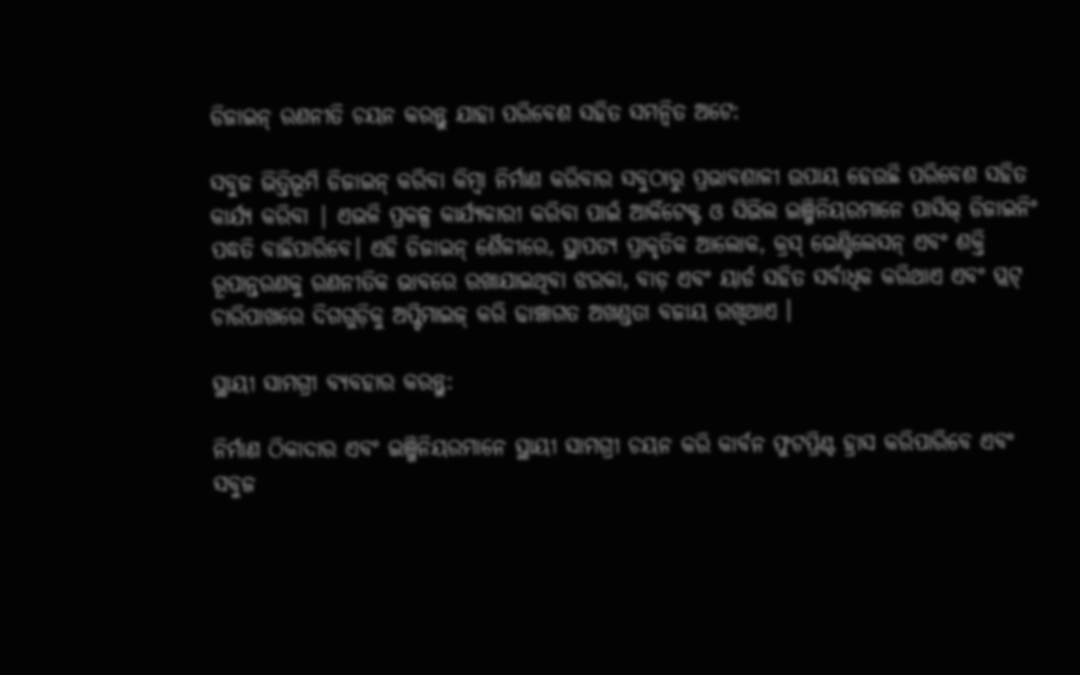ଡିଜାଇନ୍ ରଣନୀତି ଚୟନ କରନ୍ତୁ ଯାହା ପରିବେଶ ସହିତ ସମନ୍ୱିତ ଅଟେ:

ସବୁଜ ଭିତ୍ତିଭୂମି ଡିଜାଇନ୍ କରିବା କିମ୍ବା ନିର୍ମାଣ କରିବାର ସବୁଠାରୁ ପ୍ରଭାବଶାଳୀ ଉପାୟ ହେଉଛି ପରିବେଶ ସହିତ କାର୍ଯ୍ୟ କରିବା | ଏଭଳି ପ୍ରକଳ୍ପ କାର୍ଯ୍ୟକାରୀ କରିବା ପାଇଁ ଆର୍କିଟେକ୍ଟ ଓ ସିଭିଲ ଇଞ୍ଜିନିୟରମାନେ ପାସିଭ୍ ଡିଜାଇନିଂ ପଦ୍ଧତି ବାଛିପାରିବେ। ଏହି ଡିଜାଇନ୍ ଶୈଳୀରେ, ସ୍ଥାପତ୍ୟ ପ୍ରାକୃତିକ ଆଲୋକ, କ୍ରସ୍ ଭେଣ୍ଟିଲେସନ୍ ଏବଂ ଶକ୍ତି ରୂପାନ୍ତରଣକୁ ରଣନୀତିକ ଭାବରେ ରଖାଯାଇଥିବା ଝରକା, ବାଡ଼ ଏବଂ ୟାର୍ଡ ସହିତ ସର୍ବାଧିକ କରିଥାଏ ଏବଂ ପ୍ଲଟ୍ ଚାରିପାଖରେ ଦିଗଗୁଡ଼ିକୁ ଅପ୍ଟିମାଇଜ୍ କରି ଢାଞ୍ଚାଗତ ଅଖଣ୍ଡତା ବଜାୟ ରଖିଥାଏ ।

ସ୍ଥାୟୀ ସାମଗ୍ରୀ ବ୍ୟବହାର କରନ୍ତୁ:

ନିର୍ମାଣ ଠିକାଦାର ଏବଂ ଇଞ୍ଜିନିୟରମାନେ ସ୍ଥାୟୀ ସାମଗ୍ରୀ ଚୟନ କରି କାର୍ବନ ଫୁଟପ୍ରିଣ୍ଟ ହ୍ରାସ କରିପାରିବେ ଏବଂ ସବୁଜ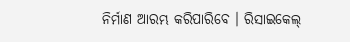ନିର୍ମାଣ ଆରମ୍ଭ କରିପାରିବେ । ରିସାଇକେଲ୍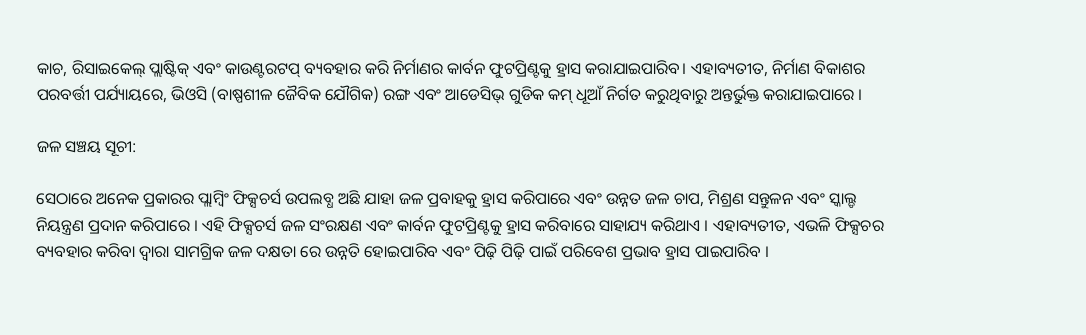କାଚ, ରିସାଇକେଲ୍ ପ୍ଲାଷ୍ଟିକ୍ ଏବଂ କାଉଣ୍ଟରଟପ୍ ବ୍ୟବହାର କରି ନିର୍ମାଣର କାର୍ବନ ଫୁଟପ୍ରିଣ୍ଟକୁ ହ୍ରାସ କରାଯାଇପାରିବ। ଏହାବ୍ୟତୀତ, ନିର୍ମାଣ ବିକାଶର ପରବର୍ତ୍ତୀ ପର୍ଯ୍ୟାୟରେ, ଭିଓସି (ବାଷ୍ପଶୀଳ ଜୈବିକ ଯୌଗିକ) ରଙ୍ଗ ଏବଂ ଆଡେସିଭ୍ ଗୁଡିକ କମ୍ ଧୂଆଁ ନିର୍ଗତ କରୁଥିବାରୁ ଅନ୍ତର୍ଭୁକ୍ତ କରାଯାଇପାରେ ।

ଜଳ ସଞ୍ଚୟ ସୂଚୀ:

ସେଠାରେ ଅନେକ ପ୍ରକାରର ପ୍ଲାମ୍ବିଂ ଫିକ୍ସଚର୍ସ ଉପଲବ୍ଧ ଅଛି ଯାହା ଜଳ ପ୍ରବାହକୁ ହ୍ରାସ କରିପାରେ ଏବଂ ଉନ୍ନତ ଜଳ ଚାପ, ମିଶ୍ରଣ ସନ୍ତୁଳନ ଏବଂ ସ୍କାଲ୍ଡ ନିୟନ୍ତ୍ରଣ ପ୍ରଦାନ କରିପାରେ । ଏହି ଫିକ୍ସଚର୍ସ ଜଳ ସଂରକ୍ଷଣ ଏବଂ କାର୍ବନ ଫୁଟପ୍ରିଣ୍ଟକୁ ହ୍ରାସ କରିବାରେ ସାହାଯ୍ୟ କରିଥାଏ । ଏହାବ୍ୟତୀତ, ଏଭଳି ଫିକ୍ସଚର ବ୍ୟବହାର କରିବା ଦ୍ୱାରା ସାମଗ୍ରିକ ଜଳ ଦକ୍ଷତା ରେ ଉନ୍ନତି ହୋଇପାରିବ ଏବଂ ପିଢ଼ି ପିଢ଼ି ପାଇଁ ପରିବେଶ ପ୍ରଭାବ ହ୍ରାସ ପାଇପାରିବ ।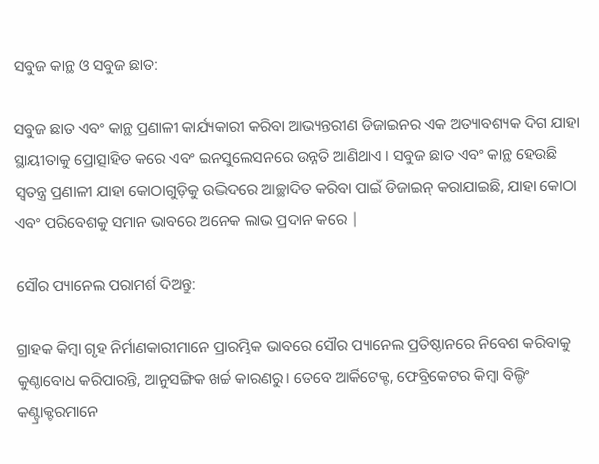ସବୁଜ କାନ୍ଥ ଓ ସବୁଜ ଛାତ:

ସବୁଜ ଛାତ ଏବଂ କାନ୍ଥ ପ୍ରଣାଳୀ କାର୍ଯ୍ୟକାରୀ କରିବା ଆଭ୍ୟନ୍ତରୀଣ ଡିଜାଇନର ଏକ ଅତ୍ୟାବଶ୍ୟକ ଦିଗ ଯାହା ସ୍ଥାୟୀତାକୁ ପ୍ରୋତ୍ସାହିତ କରେ ଏବଂ ଇନସୁଲେସନରେ ଉନ୍ନତି ଆଣିଥାଏ । ସବୁଜ ଛାତ ଏବଂ କାନ୍ଥ ହେଉଛି ସ୍ୱତନ୍ତ୍ର ପ୍ରଣାଳୀ ଯାହା କୋଠାଗୁଡ଼ିକୁ ଉଦ୍ଭିଦରେ ଆଚ୍ଛାଦିତ କରିବା ପାଇଁ ଡିଜାଇନ୍ କରାଯାଇଛି, ଯାହା କୋଠା ଏବଂ ପରିବେଶକୁ ସମାନ ଭାବରେ ଅନେକ ଲାଭ ପ୍ରଦାନ କରେ |

ସୌର ପ୍ୟାନେଲ ପରାମର୍ଶ ଦିଅନ୍ତୁ:

ଗ୍ରାହକ କିମ୍ବା ଗୃହ ନିର୍ମାଣକାରୀମାନେ ପ୍ରାରମ୍ଭିକ ଭାବରେ ସୌର ପ୍ୟାନେଲ ପ୍ରତିଷ୍ଠାନରେ ନିବେଶ କରିବାକୁ କୁଣ୍ଠାବୋଧ କରିପାରନ୍ତି, ଆନୁସଙ୍ଗିକ ଖର୍ଚ୍ଚ କାରଣରୁ। ତେବେ ଆର୍କିଟେକ୍ଟ, ଫେବ୍ରିକେଟର କିମ୍ବା ବିଲ୍ଡିଂ କଣ୍ଟ୍ରାକ୍ଟରମାନେ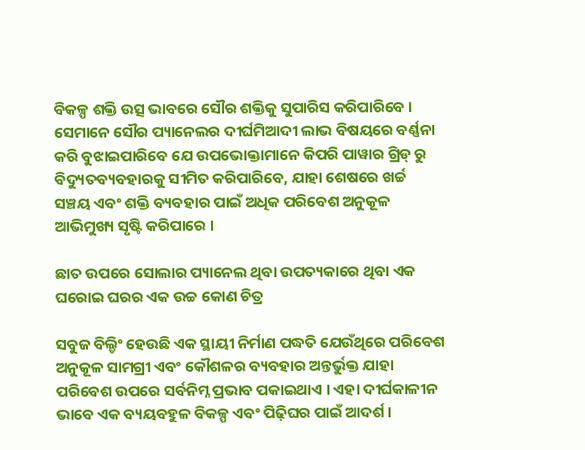ବିକଳ୍ପ ଶକ୍ତି ଉତ୍ସ ଭାବରେ ସୌର ଶକ୍ତିକୁ ସୁପାରିସ କରିପାରିବେ । ସେମାନେ ସୌର ପ୍ୟାନେଲର ଦୀର୍ଘମିଆଦୀ ଲାଭ ବିଷୟରେ ବର୍ଣ୍ଣନା କରି ବୁଝାଇପାରିବେ ଯେ ଉପଭୋକ୍ତାମାନେ କିପରି ପାୱାର ଗ୍ରିଡ୍ ରୁ ବିଦ୍ୟୁତବ୍ୟବହାରକୁ ସୀମିତ କରିପାରିବେ, ଯାହା ଶେଷରେ ଖର୍ଚ୍ଚ ସଞ୍ଚୟ ଏବଂ ଶକ୍ତି ବ୍ୟବହାର ପାଇଁ ଅଧିକ ପରିବେଶ ଅନୁକୂଳ ଆଭିମୁଖ୍ୟ ସୃଷ୍ଟି କରିପାରେ ।

ଛାତ ଉପରେ ସୋଲାର ପ୍ୟାନେଲ ଥିବା ଉପତ୍ୟକାରେ ଥିବା ଏକ ଘରୋଇ ଘରର ଏକ ଉଚ୍ଚ କୋଣ ଚିତ୍ର

ସବୁଜ ବିଲ୍ଡିଂ ହେଉଛି ଏକ ସ୍ଥାୟୀ ନିର୍ମାଣ ପଦ୍ଧତି ଯେଉଁଥିରେ ପରିବେଶ ଅନୁକୂଳ ସାମଗ୍ରୀ ଏବଂ କୌଶଳର ବ୍ୟବହାର ଅନ୍ତର୍ଭୁକ୍ତ ଯାହା ପରିବେଶ ଉପରେ ସର୍ବନିମ୍ନ ପ୍ରଭାବ ପକାଇଥାଏ । ଏହା ଦୀର୍ଘକାଳୀନ ଭାବେ ଏକ ବ୍ୟୟବହୁଳ ବିକଳ୍ପ ଏବଂ ପିଢ଼ିଘର ପାଇଁ ଆଦର୍ଶ ।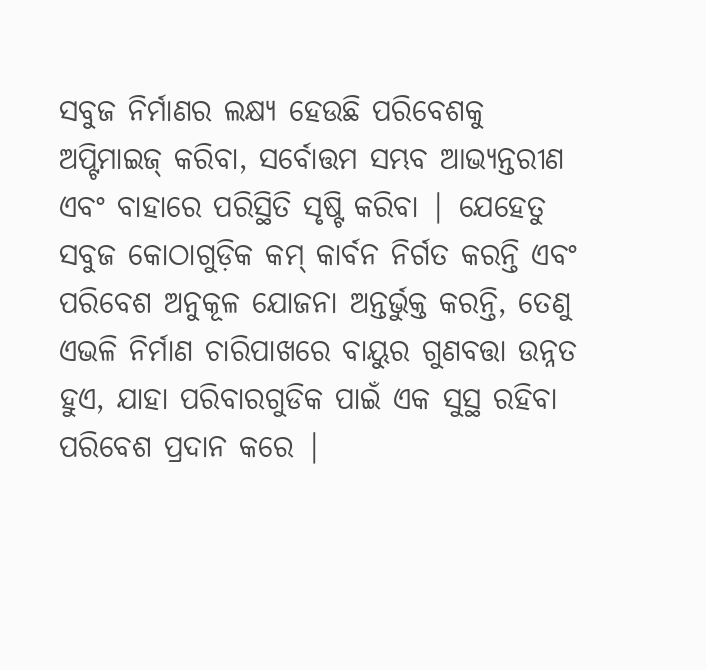ସବୁଜ ନିର୍ମାଣର ଲକ୍ଷ୍ୟ ହେଉଛି ପରିବେଶକୁ ଅପ୍ଟିମାଇଜ୍ କରିବା, ସର୍ବୋତ୍ତମ ସମ୍ଭବ ଆଭ୍ୟନ୍ତରୀଣ ଏବଂ ବାହାରେ ପରିସ୍ଥିତି ସୃଷ୍ଟି କରିବା | ଯେହେତୁ ସବୁଜ କୋଠାଗୁଡ଼ିକ କମ୍ କାର୍ବନ ନିର୍ଗତ କରନ୍ତି ଏବଂ ପରିବେଶ ଅନୁକୂଳ ଯୋଜନା ଅନ୍ତର୍ଭୁକ୍ତ କରନ୍ତି, ତେଣୁ ଏଭଳି ନିର୍ମାଣ ଚାରିପାଖରେ ବାୟୁର ଗୁଣବତ୍ତା ଉନ୍ନତ ହୁଏ, ଯାହା ପରିବାରଗୁଡିକ ପାଇଁ ଏକ ସୁସ୍ଥ ରହିବା ପରିବେଶ ପ୍ରଦାନ କରେ |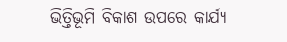ଭିତ୍ତିଭୂମି ବିକାଶ ଉପରେ କାର୍ଯ୍ୟ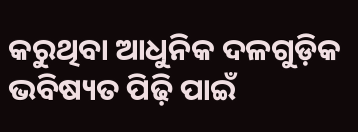କରୁଥିବା ଆଧୁନିକ ଦଳଗୁଡ଼ିକ ଭବିଷ୍ୟତ ପିଢ଼ି ପାଇଁ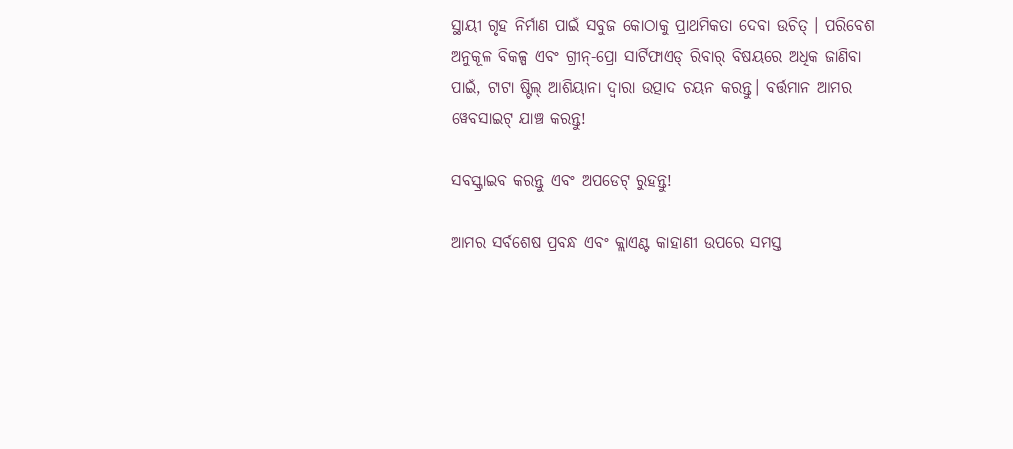ସ୍ଥାୟୀ ଗୃହ ନିର୍ମାଣ ପାଇଁ ସବୁଜ କୋଠାକୁ ପ୍ରାଥମିକତା ଦେବା ଉଚିତ୍ । ପରିବେଶ ଅନୁକୂଳ ବିକଳ୍ପ ଏବଂ ଗ୍ରୀନ୍-ପ୍ରୋ ସାର୍ଟିଫାଏଡ୍ ରିବାର୍ ବିଷୟରେ ଅଧିକ ଜାଣିବା ପାଇଁ, ଟାଟା ଷ୍ଟିଲ୍ ଆଶିୟାନା ଦ୍ୱାରା ଉତ୍ପାଦ ଚୟନ କରନ୍ତୁ। ବର୍ତ୍ତମାନ ଆମର ୱେବସାଇଟ୍ ଯାଞ୍ଚ କରନ୍ତୁ!

ସବସ୍କ୍ରାଇବ କରନ୍ତୁ ଏବଂ ଅପଡେଟ୍ ରୁହନ୍ତୁ!

ଆମର ସର୍ବଶେଷ ପ୍ରବନ୍ଧ ଏବଂ କ୍ଲାଏଣ୍ଟ କାହାଣୀ ଉପରେ ସମସ୍ତ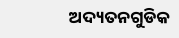ଅଦ୍ୟତନଗୁଡିକ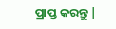ପ୍ରାପ୍ତ କରନ୍ତୁ |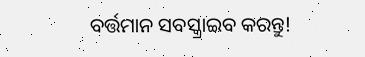ବର୍ତ୍ତମାନ ସବସ୍କ୍ରାଇବ କରନ୍ତୁ!